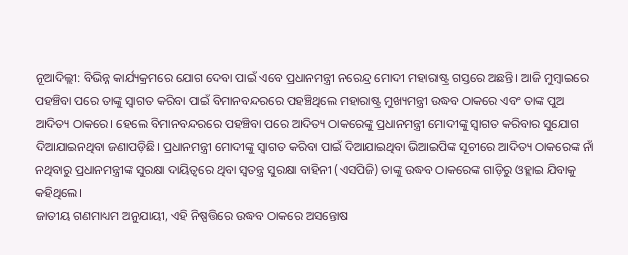ନୂଆଦିଲ୍ଲୀ: ବିଭିନ୍ନ କାର୍ଯ୍ୟକ୍ରମରେ ଯୋଗ ଦେବା ପାଇଁ ଏବେ ପ୍ରଧାନମନ୍ତ୍ରୀ ନରେନ୍ଦ୍ର ମୋଦୀ ମହାରାଷ୍ଟ୍ର ଗସ୍ତରେ ଅଛନ୍ତି। ଆଜି ମୁମ୍ବାଇରେ ପହଞ୍ଚିବା ପରେ ତାଙ୍କୁ ସ୍ବାଗତ କରିବା ପାଇଁ ବିମାନବନ୍ଦରରେ ପହଞ୍ଚିଥିଲେ ମହାରାଷ୍ଟ୍ର ମୁଖ୍ୟମନ୍ତ୍ରୀ ଉଦ୍ଧବ ଠାକରେ ଏବଂ ତାଙ୍କ ପୁଅ ଆଦିତ୍ୟ ଠାକରେ। ହେଲେ ବିମାନବନ୍ଦରରେ ପହଞ୍ଚିବା ପରେ ଆଦିତ୍ୟ ଠାକରେଙ୍କୁ ପ୍ରଧାନମନ୍ତ୍ରୀ ମୋଦୀଙ୍କୁ ସ୍ବାଗତ କରିବାର ସୁଯୋଗ ଦିଆଯାଇନଥିବା ଜଣାପଡ଼ିଛି। ପ୍ରଧାନମନ୍ତ୍ରୀ ମୋଦୀଙ୍କୁ ସ୍ବାଗତ କରିବା ପାଇଁ ଦିଆଯାଇଥିବା ଭିଆଇପିଙ୍କ ସୂଚୀରେ ଆଦିତ୍ୟ ଠାକରେଙ୍କ ନାଁ ନଥିବାରୁ ପ୍ରଧାନମନ୍ତ୍ରୀଙ୍କ ସୁରକ୍ଷା ଦାୟିତ୍ବରେ ଥିବା ସ୍ୱତନ୍ତ୍ର ସୁରକ୍ଷା ବାହିନୀ (ଏସପିଜି) ତାଙ୍କୁ ଉଦ୍ଧବ ଠାକରେଙ୍କ ଗାଡ଼ିରୁ ଓହ୍ଲାଇ ଯିବାକୁ କହିଥିଲେ।
ଜାତୀୟ ଗଣମାଧ୍ୟମ ଅନୁଯାୟୀ, ଏହି ନିଷ୍ପତ୍ତିରେ ଉଦ୍ଧବ ଠାକରେ ଅସନ୍ତୋଷ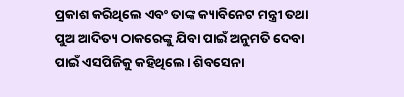ପ୍ରକାଶ କରିଥିଲେ ଏବଂ ତାଙ୍କ କ୍ୟାବିନେଟ ମନ୍ତ୍ରୀ ତଥା ପୁଅ ଆଦିତ୍ୟ ଠାକରେଙ୍କୁ ଯିବା ପାଇଁ ଅନୁମତି ଦେବା ପାଇଁ ଏସପିଜିକୁ କହିଥିଲେ। ଶିବସେନା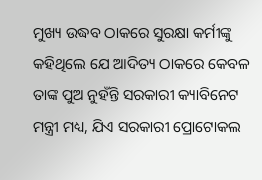ମୁଖ୍ୟ ଉଦ୍ଧବ ଠାକରେ ସୁରକ୍ଷା କର୍ମୀଙ୍କୁ କହିଥିଲେ ଯେ ଆଦିତ୍ୟ ଠାକରେ କେବଳ ତାଙ୍କ ପୁଅ ନୁହଁନ୍ତି ସରକାରୀ କ୍ୟାବିନେଟ ମନ୍ତ୍ରୀ ମଧ୍ୟ, ଯିଏ ସରକାରୀ ପ୍ରୋଟୋକଲ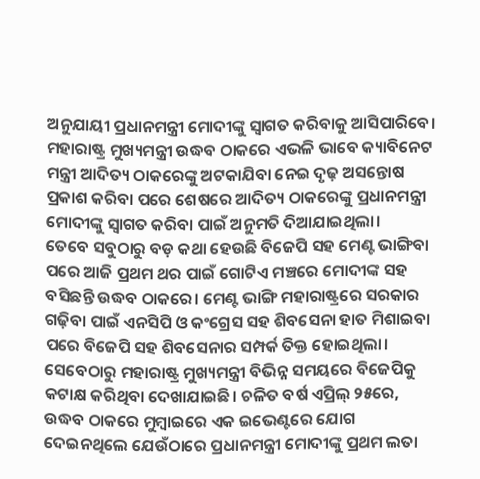ଅନୁଯାୟୀ ପ୍ରଧାନମନ୍ତ୍ରୀ ମୋଦୀଙ୍କୁ ସ୍ବାଗତ କରିବାକୁ ଆସିପାରିବେ।
ମହାରାଷ୍ଟ୍ର ମୁଖ୍ୟମନ୍ତ୍ରୀ ଉଦ୍ଧବ ଠାକରେ ଏଭଳି ଭାବେ କ୍ୟାବିନେଟ ମନ୍ତ୍ରୀ ଆଦିତ୍ୟ ଠାକରେଙ୍କୁ ଅଟକାଯିବା ନେଇ ଦୃଢ଼ ଅସନ୍ତୋଷ ପ୍ରକାଶ କରିବା ପରେ ଶେଷରେ ଆଦିତ୍ୟ ଠାକରେଙ୍କୁ ପ୍ରଧାନମନ୍ତ୍ରୀ ମୋଦୀଙ୍କୁ ସ୍ୱାଗତ କରିବା ପାଇଁ ଅନୁମତି ଦିଆଯାଇଥିଲା।
ତେବେ ସବୁଠାରୁ ବଡ଼ କଥା ହେଉଛି ବିଜେପି ସହ ମେଣ୍ଟ ଭାଙ୍ଗିବା ପରେ ଆଜି ପ୍ରଥମ ଥର ପାଇଁ ଗୋଟିଏ ମଞ୍ଚରେ ମୋଦୀଙ୍କ ସହ ବସିଛନ୍ତି ଉଦ୍ଧବ ଠାକରେ। ମେଣ୍ଟ ଭାଙ୍ଗି ମହାରାଷ୍ଟ୍ରରେ ସରକାର ଗଢ଼ିବା ପାଇଁ ଏନସିପି ଓ କଂଗ୍ରେସ ସହ ଶିବସେନା ହାତ ମିଶାଇବା ପରେ ବିଜେପି ସହ ଶିବସେନାର ସମ୍ପର୍କ ତିକ୍ତ ହୋଇଥିଲା। ସେବେଠାରୁ ମହାରାଷ୍ଟ୍ର ମୁଖ୍ୟମନ୍ତ୍ରୀ ବିଭିନ୍ନ ସମୟରେ ବିଜେପିକୁ କଟାକ୍ଷ କରିଥିବା ଦେଖାଯାଇଛି। ଚଳିତ ବର୍ଷ ଏପ୍ରିଲ୍ ୨୫ରେ, ଉଦ୍ଧବ ଠାକରେ ମୁମ୍ବାଇରେ ଏକ ଇଭେଣ୍ଟରେ ଯୋଗ ଦେଇନଥିଲେ ଯେଉଁଠାରେ ପ୍ରଧାନମନ୍ତ୍ରୀ ମୋଦୀଙ୍କୁ ପ୍ରଥମ ଲତା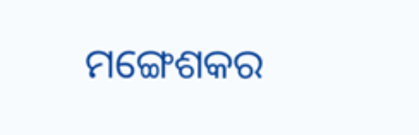ମଙ୍ଗେଶକର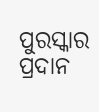ପୁରସ୍କାର ପ୍ରଦାନ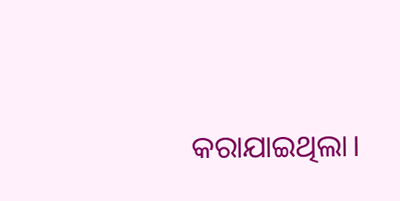କରାଯାଇଥିଲା।